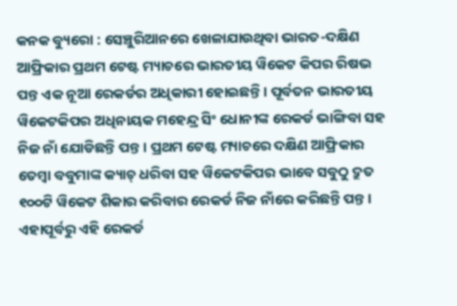କନକ ବ୍ୟୁରୋ : ସେଞ୍ଚୁରିଆନରେ ଖେଳାଯାଉଥିବା ଭାରତ-ଦକ୍ଷିଣ ଆଫ୍ରିକାର ପ୍ରଥମ ଟେଷ୍ଟ ମ୍ୟାଚରେ ଭାରତୀୟ ୱିକେଟ କିପର ରିଷଭ ପନ୍ତ ଏକ ନୂଆ ରେକର୍ଡର ଅଧିକାରୀ ହୋଇଛନ୍ତି । ପୂର୍ବତନ ଭାରତୀୟ ୱିକେଟକିପର ଅଧିନାୟକ ମହେନ୍ଦ୍ର ସିଂ ଧୋନୀଙ୍କ ରେକର୍ଡ ଭାଙ୍ଗିବା ସହ ନିଜ ନାଁ ଯୋଡିଛନ୍ତି ପନ୍ତ । ପ୍ରଥମ ଟେଷ୍ଟ ମ୍ୟାଚରେ ଦକ୍ଷିଣ ଆଫ୍ରିକାର ତେମ୍ବା ବବୁମାଙ୍କ କ୍ୟାଚ୍ ଧରିବା ସହ ୱିକେଟକିପର ଭାବେ ସବୁଠୁ ଦ୍ରୁତ ୧୦୦ଟି ୱିକେଟ ଶିକାର କରିବାର ରେକର୍ଡ ନିଜ ନାଁରେ କରିଛନ୍ତି ପନ୍ତ । ଏହାପୂର୍ବରୁ ଏହି ରେକର୍ଡ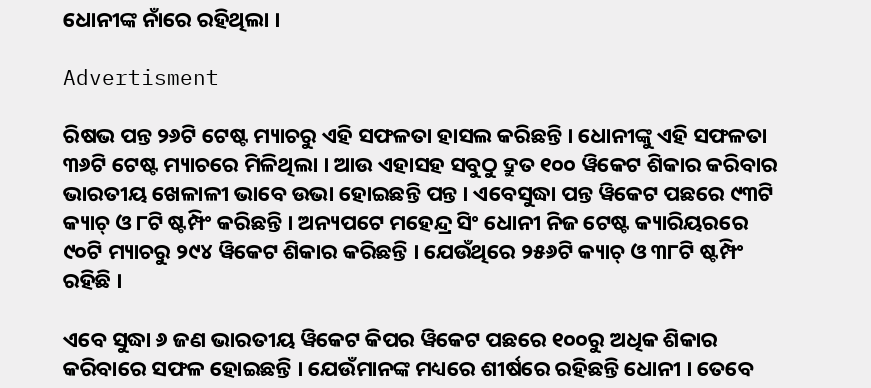ଧୋନୀଙ୍କ ନାଁରେ ରହିଥିଲା ।

Advertisment

ରିଷଭ ପନ୍ତ ୨୬ଟି ଟେଷ୍ଟ ମ୍ୟାଚରୁ ଏହି ସଫଳତା ହାସଲ କରିଛନ୍ତି । ଧୋନୀଙ୍କୁ ଏହି ସଫଳତା ୩୬ଟି ଟେଷ୍ଟ ମ୍ୟାଚରେ ମିଳିଥିଲା । ଆଉ ଏହାସହ ସବୁଠୁ ଦ୍ରୁତ ୧୦୦ ୱିକେଟ ଶିକାର କରିବାର ଭାରତୀୟ ଖେଳାଳୀ ଭାବେ ଉଭା ହୋଇଛନ୍ତି ପନ୍ତ । ଏବେସୁଦ୍ଧା ପନ୍ତ ୱିକେଟ ପଛରେ ୯୩ଟି କ୍ୟାଚ୍ ଓ ୮ଟି ଷ୍ଟମ୍ପିଂ କରିଛନ୍ତି । ଅନ୍ୟପଟେ ମହେନ୍ଦ୍ର ସିଂ ଧୋନୀ ନିଜ ଟେଷ୍ଟ କ୍ୟାରିୟରରେ ୯୦ଟି ମ୍ୟାଚରୁ ୨୯୪ ୱିକେଟ ଶିକାର କରିଛନ୍ତି । ଯେଉଁଥିରେ ୨୫୬ଟି କ୍ୟାଚ୍ ଓ ୩୮ଟି ଷ୍ଟମ୍ପିଂ ରହିଛି ।

ଏବେ ସୁଦ୍ଧା ୬ ଜଣ ଭାରତୀୟ ୱିକେଟ କିପର ୱିକେଟ ପଛରେ ୧୦୦ରୁ ଅଧିକ ଶିକାର କରିବାରେ ସଫଳ ହୋଇଛନ୍ତି । ଯେଉଁମାନଙ୍କ ମଧ୍ୟରେ ଶୀର୍ଷରେ ରହିଛନ୍ତି ଧୋନୀ । ତେବେ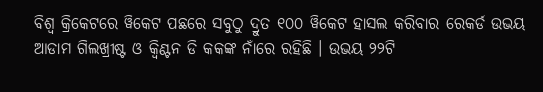ବିଶ୍ୱ କ୍ରିକେଟରେ ୱିକେଟ ପଛରେ ସବୁଠୁ ଦ୍ରୁତ ୧୦୦ ୱିକେଟ ହାସଲ କରିବାର ରେକର୍ଡ ଉଭୟ ଆଡାମ ଗିଲଖ୍ରୀଷ୍ଟ ଓ କ୍ୱିଣ୍ଟନ ଡି କକଙ୍କ ନାଁରେ ରହିଛି । ଉଭୟ ୨୨ଟି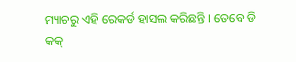ମ୍ୟାଚରୁ ଏହି ରେକର୍ଡ ହାସଲ କରିଛନ୍ତି । ତେବେ ଡି କକ୍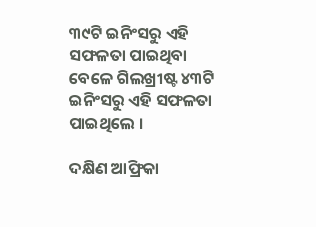୩୯ଟି ଇନିଂସରୁ ଏହି ସଫଳତା ପାଇଥିବା ବେଳେ ଗିଲଖ୍ରୀଷ୍ଟ ୪୩ଟି ଇନିଂସରୁ ଏହି ସଫଳତା ପାଇଥିଲେ ।

ଦକ୍ଷିଣ ଆଫ୍ରିକା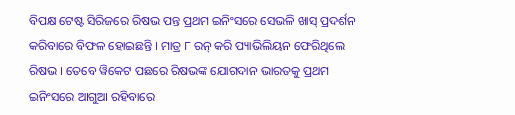ବିପକ୍ଷ ଟେଷ୍ଟ ସିରିଜରେ ରିଷଭ ପନ୍ତ ପ୍ରଥମ ଇନିଂସରେ ସେଭଳି ଖାସ୍ ପ୍ରଦର୍ଶନ କରିବାରେ ବିଫଳ ହୋଇଛନ୍ତି । ମାତ୍ର ୮ ରନ୍ କରି ପ୍ୟାଭିଲିୟନ ଫେରିଥିଲେ ରିଷଭ । ତେବେ ୱିକେଟ ପଛରେ ରିଷଭଙ୍କ ଯୋଗଦାନ ଭାରତକୁ ପ୍ରଥମ ଇନିଂସରେ ଆଗୁଆ ରହିବାରେ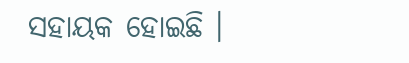ସହାୟକ ହୋଇଛି ।